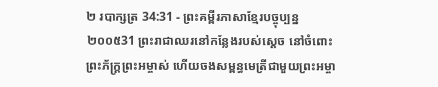២ របាក្សត្រ 34:31 - ព្រះគម្ពីរភាសាខ្មែរបច្ចុប្បន្ន ២០០៥31 ព្រះរាជាឈរនៅកន្លែងរបស់ស្ដេច នៅចំពោះព្រះភ័ក្ត្រព្រះអម្ចាស់ ហើយចងសម្ពន្ធមេត្រីជាមួយព្រះអម្ចា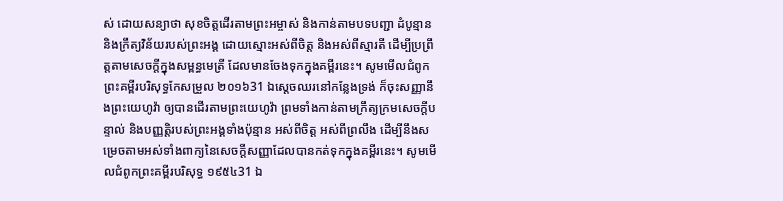ស់ ដោយសន្យាថា សុខចិត្តដើរតាមព្រះអម្ចាស់ និងកាន់តាមបទបញ្ជា ដំបូន្មាន និងក្រឹត្យវិន័យរបស់ព្រះអង្គ ដោយស្មោះអស់ពីចិត្ត និងអស់ពីស្មារតី ដើម្បីប្រព្រឹត្តតាមសេចក្ដីក្នុងសម្ពន្ធមេត្រី ដែលមានចែងទុកក្នុងគម្ពីរនេះ។ សូមមើលជំពូកព្រះគម្ពីរបរិសុទ្ធកែសម្រួល ២០១៦31 ឯស្ដេចឈរនៅកន្លែងទ្រង់ ក៏ចុះសញ្ញានឹងព្រះយេហូវ៉ា ឲ្យបានដើរតាមព្រះយេហូវ៉ា ព្រមទាំងកាន់តាមក្រឹត្យក្រមសេចក្ដីបន្ទាល់ និងបញ្ញត្តិរបស់ព្រះអង្គទាំងប៉ុន្មាន អស់ពីចិត្ត អស់ពីព្រលឹង ដើម្បីនឹងសម្រេចតាមអស់ទាំងពាក្យនៃសេចក្ដីសញ្ញាដែលបានកត់ទុកក្នុងគម្ពីរនេះ។ សូមមើលជំពូកព្រះគម្ពីរបរិសុទ្ធ ១៩៥៤31 ឯ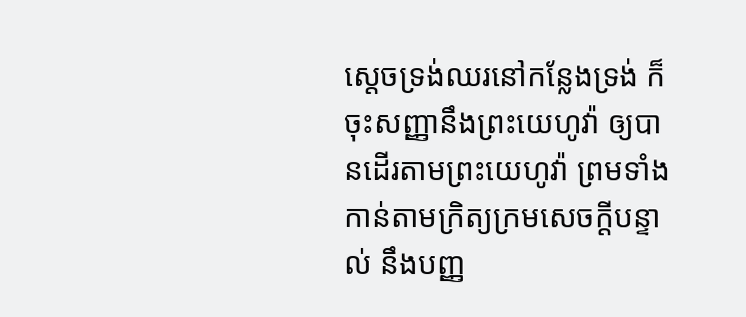ស្តេចទ្រង់ឈរនៅកន្លែងទ្រង់ ក៏ចុះសញ្ញានឹងព្រះយេហូវ៉ា ឲ្យបានដើរតាមព្រះយេហូវ៉ា ព្រមទាំងកាន់តាមក្រិត្យក្រមសេចក្ដីបន្ទាល់ នឹងបញ្ញ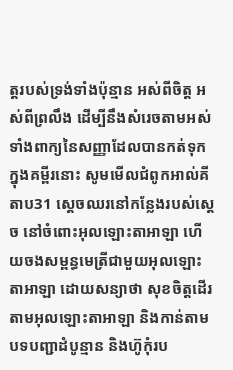ត្តរបស់ទ្រង់ទាំងប៉ុន្មាន អស់ពីចិត្ត អស់ពីព្រលឹង ដើម្បីនឹងសំរេចតាមអស់ទាំងពាក្យនៃសញ្ញាដែលបានកត់ទុកក្នុងគម្ពីរនោះ សូមមើលជំពូកអាល់គីតាប31 ស្តេចឈរនៅកន្លែងរបស់ស្តេច នៅចំពោះអុលឡោះតាអាឡា ហើយចងសម្ពន្ធមេត្រីជាមួយអុលឡោះតាអាឡា ដោយសន្យាថា សុខចិត្តដើរតាមអុលឡោះតាអាឡា និងកាន់តាមបទបញ្ជាដំបូន្មាន និងហ៊ូកុំរប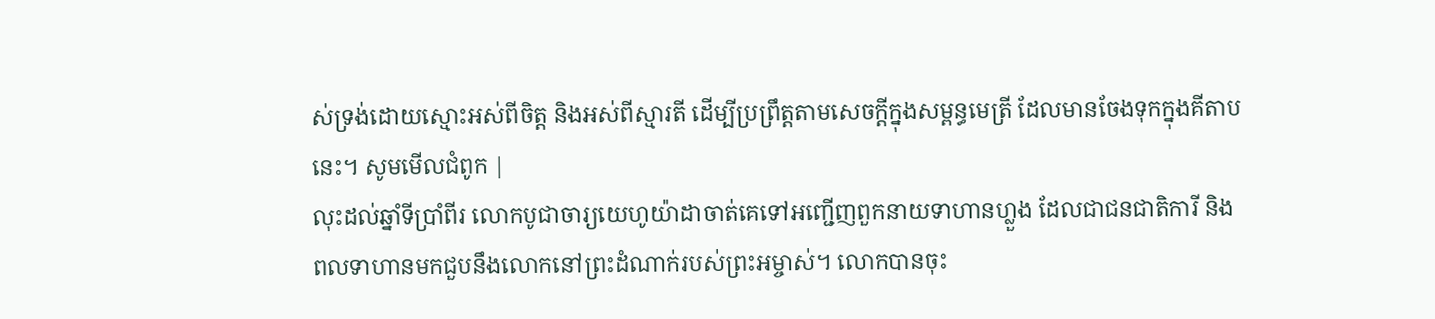ស់ទ្រង់ដោយស្មោះអស់ពីចិត្ត និងអស់ពីស្មារតី ដើម្បីប្រព្រឹត្តតាមសេចក្តីក្នុងសម្ពន្ធមេត្រី ដែលមានចែងទុកក្នុងគីតាបនេះ។ សូមមើលជំពូក |
លុះដល់ឆ្នាំទីប្រាំពីរ លោកបូជាចារ្យយេហូយ៉ាដាចាត់គេទៅអញ្ជើញពួកនាយទាហានហ្លួង ដែលជាជនជាតិការី និងពលទាហានមកជួបនឹងលោកនៅព្រះដំណាក់របស់ព្រះអម្ចាស់។ លោកបានចុះ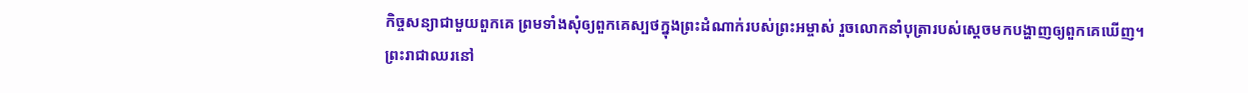កិច្ចសន្យាជាមួយពួកគេ ព្រមទាំងសុំឲ្យពួកគេស្បថក្នុងព្រះដំណាក់របស់ព្រះអម្ចាស់ រួចលោកនាំបុត្រារបស់ស្ដេចមកបង្ហាញឲ្យពួកគេឃើញ។
ព្រះរាជាឈរនៅ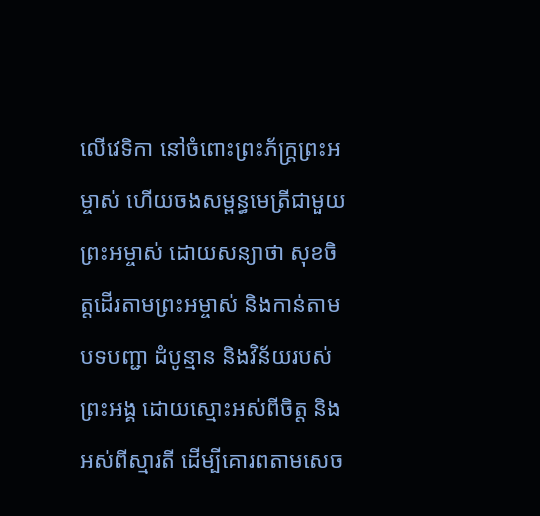លើវេទិកា នៅចំពោះព្រះភ័ក្ត្រព្រះអម្ចាស់ ហើយចងសម្ពន្ធមេត្រីជាមួយ ព្រះអម្ចាស់ ដោយសន្យាថា សុខចិត្តដើរតាមព្រះអម្ចាស់ និងកាន់តាមបទបញ្ជា ដំបូន្មាន និងវិន័យរបស់ព្រះអង្គ ដោយស្មោះអស់ពីចិត្ត និងអស់ពីស្មារតី ដើម្បីគោរពតាមសេច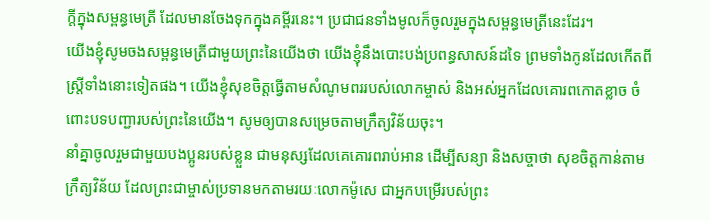ក្ដីក្នុងសម្ពន្ធមេត្រី ដែលមានចែងទុកក្នុងគម្ពីរនេះ។ ប្រជាជនទាំងមូលក៏ចូលរួមក្នុងសម្ពន្ធមេត្រីនេះដែរ។
យើងខ្ញុំសូមចងសម្ពន្ធមេត្រីជាមួយព្រះនៃយើងថា យើងខ្ញុំនឹងបោះបង់ប្រពន្ធសាសន៍ដទៃ ព្រមទាំងកូនដែលកើតពីស្ត្រីទាំងនោះទៀតផង។ យើងខ្ញុំសុខចិត្តធ្វើតាមសំណូមពររបស់លោកម្ចាស់ និងអស់អ្នកដែលគោរពកោតខ្លាច ចំពោះបទបញ្ជារបស់ព្រះនៃយើង។ សូមឲ្យបានសម្រេចតាមក្រឹត្យវិន័យចុះ។
នាំគ្នាចូលរួមជាមួយបងប្អូនរបស់ខ្លួន ជាមនុស្សដែលគេគោរពរាប់អាន ដើម្បីសន្យា និងសច្ចាថា សុខចិត្តកាន់តាមក្រឹត្យវិន័យ ដែលព្រះជាម្ចាស់ប្រទានមកតាមរយៈលោកម៉ូសេ ជាអ្នកបម្រើរបស់ព្រះ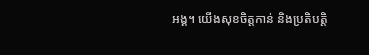អង្គ។ យើងសុខចិត្តកាន់ និងប្រតិបត្តិ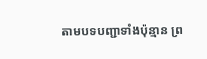តាមបទបញ្ជាទាំងប៉ុន្មាន ព្រ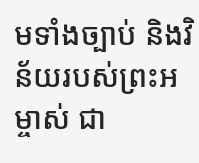មទាំងច្បាប់ និងវិន័យរបស់ព្រះអម្ចាស់ ជា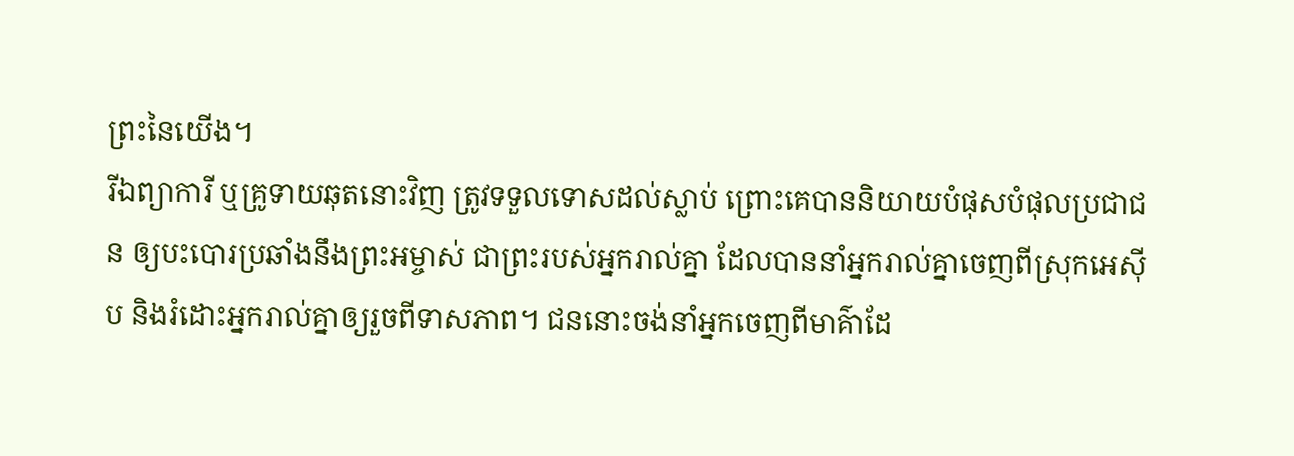ព្រះនៃយើង។
រីឯព្យាការី ឬគ្រូទាយឆុតនោះវិញ ត្រូវទទួលទោសដល់ស្លាប់ ព្រោះគេបាននិយាយបំផុសបំផុលប្រជាជន ឲ្យបះបោរប្រឆាំងនឹងព្រះអម្ចាស់ ជាព្រះរបស់អ្នករាល់គ្នា ដែលបាននាំអ្នករាល់គ្នាចេញពីស្រុកអេស៊ីប និងរំដោះអ្នករាល់គ្នាឲ្យរួចពីទាសភាព។ ជននោះចង់នាំអ្នកចេញពីមាគ៌ាដែ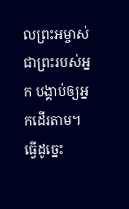លព្រះអម្ចាស់ ជាព្រះរបស់អ្នក បង្គាប់ឲ្យអ្នកដើរតាម។ ធ្វើដូច្នេះ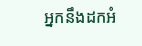អ្នកនឹងដកអំ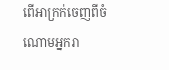ពើអាក្រក់ចេញពីចំណោមអ្នករា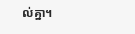ល់គ្នា។